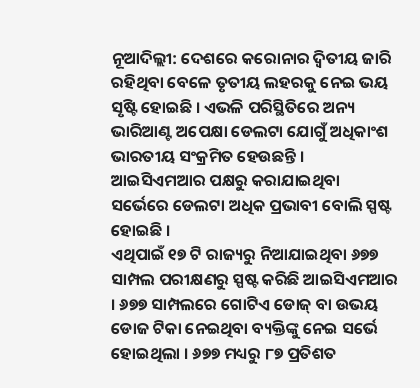ନୂଆଦିଲ୍ଲୀ: ଦେଶରେ କରୋନାର ଦ୍ୱିତୀୟ ଜାରି ରହିଥିବା ବେଳେ ତୃତୀୟ ଲହରକୁ ନେଇ ଭୟ ସୃଷ୍ଟି ହୋଇଛି । ଏଭଳି ପରିସ୍ଥିତିରେ ଅନ୍ୟ ଭାରିଆଣ୍ଟ ଅପେକ୍ଷା ଡେଲଟା ଯୋଗୁଁ ଅଧିକାଂଶ ଭାରତୀୟ ସଂକ୍ରମିତ ହେଉଛନ୍ତି । ଆଇସିଏମଆର ପକ୍ଷରୁ କରାଯାଇଥିବା ସର୍ଭେରେ ଡେଲଟା ଅଧିକ ପ୍ରଭାବୀ ବୋଲି ସ୍ପଷ୍ଟ ହୋଇଛି ।
ଏଥିପାଇଁ ୧୭ ଟି ରାଜ୍ୟରୁ ନିଆଯାଇଥିବା ୬୭୭ ସାମ୍ପଲ ପରୀକ୍ଷଣରୁ ସ୍ପଷ୍ଟ କରିଛି ଆଇସିଏମଆର । ୬୭୭ ସାମ୍ପଲରେ ଗୋଟିଏ ଡୋଜ୍ ବା ଉଭୟ ଡୋଜ ଟିକା ନେଇଥିବା ବ୍ୟକ୍ତିଙ୍କୁ ନେଇ ସର୍ଭେ ହୋଇଥିଲା । ୬୭୭ ମଧ୍ୟରୁ ୮୭ ପ୍ରତିଶତ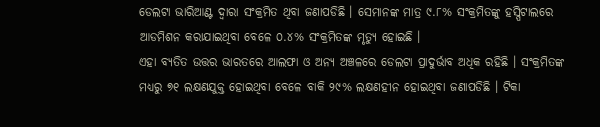ଡେଲଟା ଭାରିଆଣ୍ଟ ଦ୍ୱାରା ସଂକ୍ରମିତ ଥିବା ଜଣାପଡିଛି । ସେମାନଙ୍କ ମାତ୍ର ୯.୮% ସଂକ୍ରମିତଙ୍କୁ ହସ୍ପିଟାଲରେ ଆଡମିଶନ କରାଯାଇଥିବା ବେଳେ ୦.୪% ସଂକ୍ରମିତଙ୍କ ମୃତ୍ୟୁ ହୋଇଛି ।
ଏହା ବ୍ୟତିତ ଉତ୍ତର ଭାରତରେ ଆଲଫା ଓ ଅନ୍ୟ ଅଞ୍ଚଳରେ ଡେଲଟା ପ୍ରାଦୁର୍ଭାବ ଅଧିକ ରହିଛି । ସଂକ୍ରମିତଙ୍କ ମଧ୍ୟରୁ ୭୧ ଲକ୍ଷଣଯୁକ୍ତ ହୋଇଥିବା ବେଳେ ବାକି ୨୯% ଲକ୍ଷଣହୀନ ହୋଇଥିବା ଜଣାପଡିଛି । ଟିକା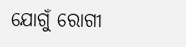ଯୋଗୁଁ ରୋଗୀ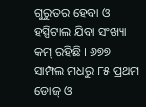ଗୁରୁତର ହେବା ଓ ହସ୍ପିଟାଲ ଯିବା ସଂଖ୍ୟା କମ୍ ରହିଛି । ୬୭୭ ସାମ୍ପଲ ମଧରୁ ୮୫ ପ୍ରଥମ ଡୋଜ୍ ଓ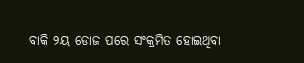ବାକି ୨ୟ ଡୋଜ ପରେ ସଂକ୍ରମିତ ହୋଇଥିବା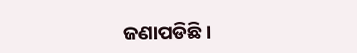ଜଣାପଡିଛି ।